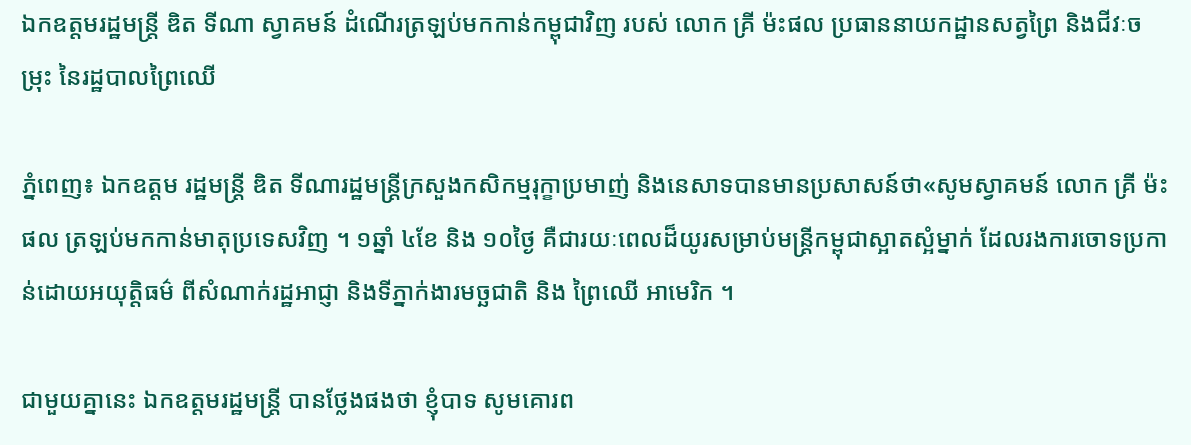ឯកឧត្តមរដ្ឋមន្ដ្រី ឌិត ទីណា ស្វាគមន៍ ដំណើរត្រឡប់មកកាន់កម្ពុជាវិញ របស់ លោក គ្រី ម៉ះផល ប្រធាននាយកដ្ឋានសត្វព្រៃ និងជីវៈចម្រុះ នៃរដ្ឋបាលព្រៃឈើ

ភ្នំពេញ៖ ឯកឧត្តម រដ្ឋមន្ដ្រី ឌិត ទីណារដ្ឋមន្រ្តីក្រសួងកសិកម្មរុក្ខាប្រមាញ់ និងនេសាទបានមានប្រសាសន៍ថា«សូមស្វាគមន៍ លោក គ្រី ម៉ះផល ត្រឡប់មកកាន់មាតុប្រទេសវិញ ។ ១ឆ្នាំ ៤ខែ និង ១០ថ្ងៃ គឺជារយៈពេលដ៏យូរសម្រាប់មន្ដ្រីកម្ពុជាស្អាតស្អំម្នាក់ ដែលរងការចោទប្រកាន់ដោយអយុត្តិធម៌ ពីសំណាក់រដ្ឋអាជ្ញា និងទីភ្នាក់ងារមច្ឆជាតិ និង ព្រៃឈើ អាមេរិក ។

ជាមួយគ្នានេះ ឯកឧត្តមរដ្ឋមន្រ្តី បានថ្លែងផងថា ខ្ញុំបាទ សូមគោរព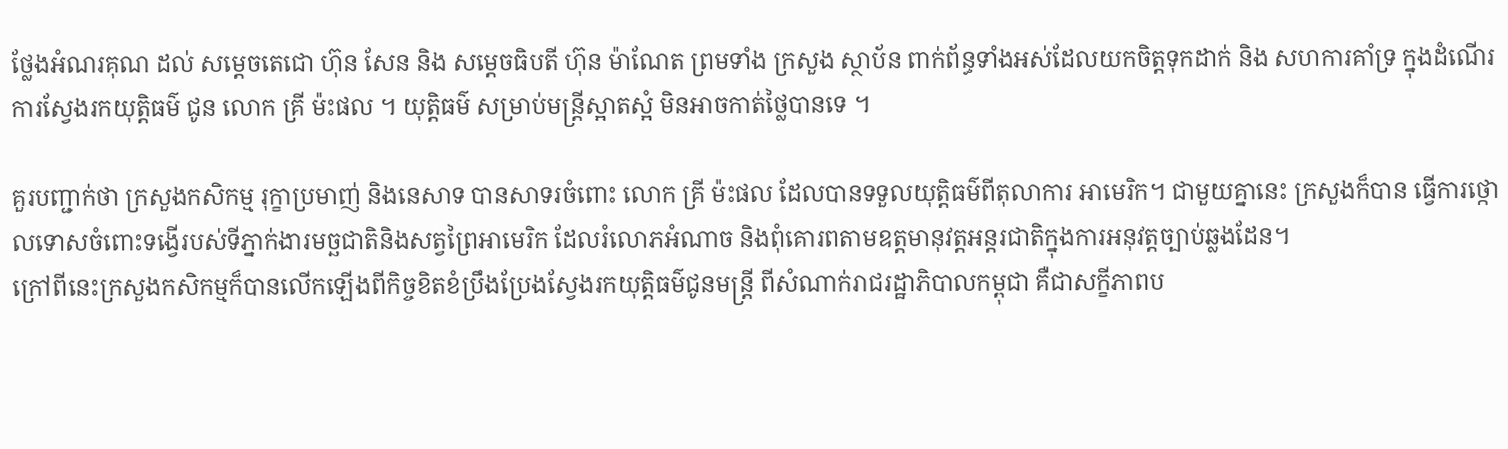ថ្លែងអំណរគុណ ដល់ សម្ដេចតេជោ ហ៊ុន សែន និង សម្ដេចធិបតី ហ៊ុន ម៉ាណែត ព្រមទាំង ក្រសួង ស្ថាប័ន ពាក់ព័ន្ធទាំងអស់ដែលយកចិត្តទុកដាក់ និង សហការគាំទ្រ ក្នុងដំណើរការស្វែងរកយុត្តិធម៌ ជូន លោក គ្រី ម៉ះផល ។ យុត្តិធម៌ សម្រាប់មន្ដ្រីស្អាតស្អំ មិនអាចកាត់ថ្លៃបានទេ ។

គួរបញ្ជាក់ថា ក្រសួងកសិកម្ម រុក្ខាប្រមាញ់ និងនេសាទ បានសាទរចំពោះ លោក គ្រី ម៉ះផល ដែលបានទទួលយុត្តិធម៌ពីតុលាការ អាមេរិក។ ជាមួយគ្នានេះ ក្រសួងក៏បាន ធ្វើការថ្កោលទោសចំពោះទង្វើរបស់ទីភ្នាក់ងារមច្ឆជាតិនិងសត្វព្រៃអាមេរិក ដែលរំលោភអំណាច និងពុំគោរពតាមឧត្តមានុវត្តអន្តរជាតិក្នុងការអនុវត្តច្បាប់ឆ្លងដែន។
ក្រៅពីនេះក្រសួងកសិកម្មក៏បានលើកឡើងពីកិច្ចខិតខំប្រឹងប្រែងស្វែងរកយុត្តិធម៌ជូនមន្ត្រី ពីសំណាក់រាជរដ្ឋាភិបាលកម្ពុជា គឺជាសក្ខីភាពប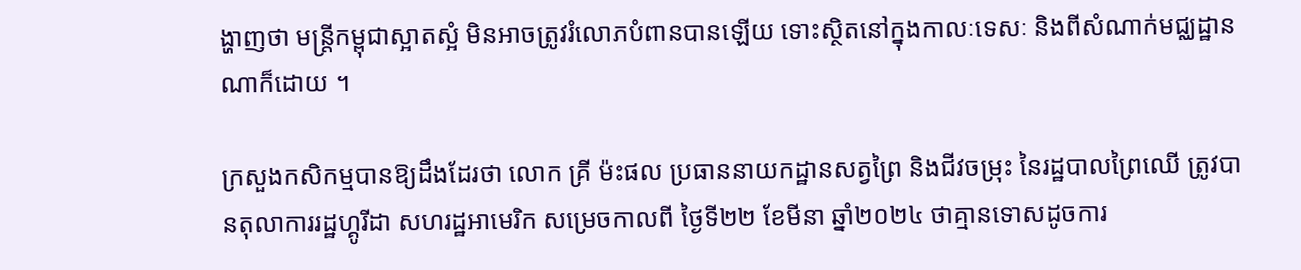ង្ហាញថា មន្ត្រីកម្ពុជាស្អាតស្អំ មិនអាចត្រូវរំលោភបំពានបានឡើយ ទោះស្ថិតនៅក្នុងកាលៈទេសៈ និងពីសំណាក់មជ្ឈដ្ឋានណាក៏ដោយ ។

ក្រសួងកសិកម្មបានឱ្យដឹងដែរថា លោក គ្រី ម៉ះផល ប្រធាននាយកដ្ឋានសត្វព្រៃ និងជីវចម្រុះ នៃរដ្ឋបាលព្រៃឈើ ត្រូវបានតុលាការរដ្ឋហ្គូរីដា សហរដ្ឋអាមេរិក សម្រេចកាលពី ថ្ងៃទី២២ ខែមីនា ឆ្នាំ២០២៤ ថាគ្មានទោសដូចការ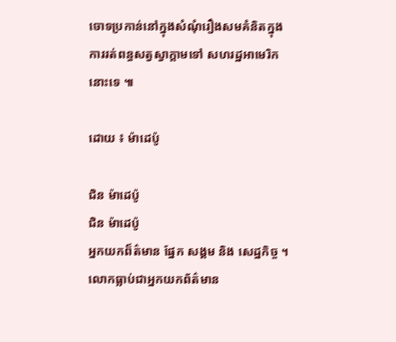ចោទប្រកាន់នៅក្នុងសំណុំរឿងសមគំនិតក្នុងការរត់ពន្ធសត្វស្វាក្តាមទៅ សហរដ្ឋអាមេរិកនោះទេ ៕

ដោយ ៖ ម៉ាដេប៉ូ

ជិន ម៉ាដេប៉ូ
ជិន ម៉ាដេប៉ូ
អ្នកយកព៏ត៌មាន ផ្នែក សង្គម និង សេដ្ឋកិច្ច ។លោកធ្លាប់ជាអ្នកយកព័ត៌មាន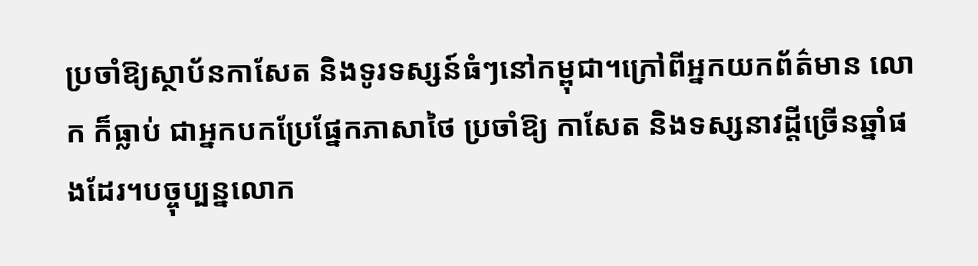ប្រចាំឱ្យស្ថាប័នកាសែត និងទូរទស្សន៍ធំៗនៅកម្ពុជា។ក្រៅពីអ្នកយកព័ត៌មាន លោក ក៏ធ្លាប់ ជាអ្នកបកប្រែផ្នែកភាសាថៃ ប្រចាំឱ្យ កាសែត និងទស្សនាវដ្តីច្រើនឆ្នាំផងដែរ។បច្ចុប្បន្នលោក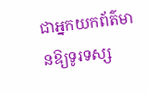ជាអ្នកយកព័ត៌មានឱ្យទូរទស្ស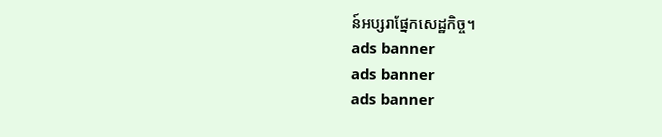ន៍អប្សរាផ្នែកសេដ្ឋកិច្ច។
ads banner
ads banner
ads banner